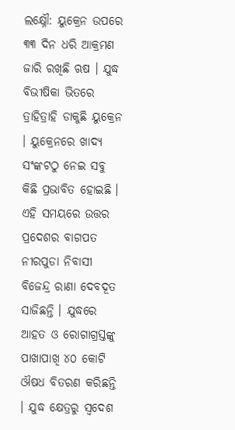ଲକ୍ଷ୍ନୌ: ୟୁକ୍ରେନ ଉପରେ ୩୩ ଦିନ ଧରି ଆକ୍ରମଣ ଜାରି ରଖିଛି ଋଷ । ଯୁଦ୍ଧ ବିଭୀଷିକା ଭିତରେ ତ୍ରାହିତ୍ରାହି ଡାକୁଛି ୟୁକ୍ରେନ । ୟୁକ୍ରେନରେ ଖାଦ୍ୟ ସଂଙ୍କଟଠୁ ନେଇ ସବୁ କିଛି ପ୍ରଭାବିତ ହୋଇଛି । ଏହି ସମୟରେ ଉତ୍ତର ପ୍ରଦେଶର ବାଗପତ ନୀରପୁଡା ନିବାସୀ ବିଜେନ୍ଦ୍ର ରାଣା ଦେବଦୂତ ସାଜିଛନ୍ତି । ଯୁଦ୍ଧରେ ଆହତ ଓ ରୋଗାଗ୍ରସ୍ତଙ୍କୁ ପାଖାପାଖି ୪୦ କୋଟି ଔଷଧ ବିତରଣ କରିଛନ୍ତି । ଯୁଦ୍ଧ କ୍ଷେତ୍ରରୁ ସ୍ବଦେଶ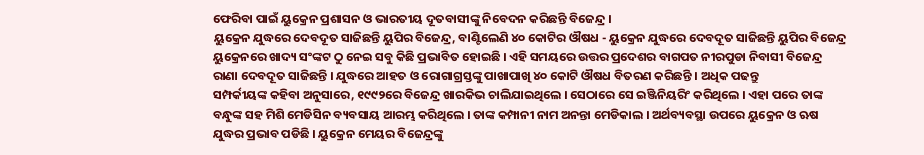ଫେରିବା ପାଇଁ ୟୁକ୍ରେନ ପ୍ରଶାସନ ଓ ଭାରତୀୟ ଦୂତବାସୀଙ୍କୁ ନିବେଦନ କରିଛନ୍ତି ବିଜେନ୍ଦ୍ର ।
ୟୁକ୍ରେନ ଯୁଦ୍ଧରେ ଦେବଦୂତ ସାଜିଛନ୍ତି ୟୁପିର ବିଜେନ୍ଦ୍ର, ବାଣ୍ଟିଲେଣି ୪୦ କୋଟିର ଔଷଧ - ୟୁକ୍ରେନ ଯୁଦ୍ଧରେ ଦେବଦୂତ ସାଜିଛନ୍ତି ୟୁପିର ବିଜେନ୍ଦ୍ର
ୟୁକ୍ରେନରେ ଖାଦ୍ୟ ସଂଙ୍କଟ ଠୁ ନେଇ ସବୁ କିଛି ପ୍ରଭାବିତ ହୋଇଛି । ଏହି ସମୟରେ ଉତ୍ତର ପ୍ରଦେଶର ବାଗପତ ନୀରପୁଡା ନିବାସୀ ବିଜେନ୍ଦ୍ର ରାଣା ଦେବଦୂତ ସାଜିଛନ୍ତି । ଯୁଦ୍ଧରେ ଆହତ ଓ ରୋଗାଗ୍ରସ୍ତଙ୍କୁ ପାଖାପାଖି ୪୦ କୋଟି ଔଷଧ ବିତରଣ କରିଛନ୍ତି । ଅଧିକ ପଢନ୍ତୁ
ସମ୍ପର୍କୀୟଙ୍କ କହିବା ଅନୁସାରେ, ୧୯୯୨ରେ ବିଜେନ୍ଦ୍ର ଖାରକିଭ ଚାଲିଯାଇଥିଲେ । ସେଠାରେ ସେ ଇଞ୍ଜିନିୟରିଂ କରିଥିଲେ । ଏହା ପରେ ତାଙ୍କ ବନ୍ଧୁଙ୍କ ସହ ମିଶି ମେଡିସିନ ବ୍ୟବସାୟ ଆରମ୍ଭ କରିଥିଲେ । ତାଙ୍କ କମ୍ପାନୀ ନାମ ଅନନ୍ତା ମେଡିକାଲ । ଅର୍ଥବ୍ୟବସ୍ଥା ଉପରେ ୟୁକ୍ରେନ ଓ ଋଷ ଯୁଦ୍ଧର ପ୍ରଭାବ ପଡିଛି । ୟୁକ୍ରେନ ମେୟର ବିଜେନ୍ଦ୍ରଙ୍କୁ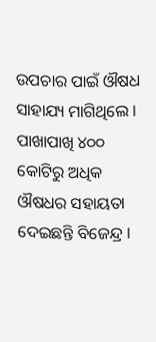ଉପଚାର ପାଇଁ ଔଷଧ ସାହାଯ୍ୟ ମାଗିଥିଲେ । ପାଖାପାଖି ୪୦୦ କୋଟିରୁ ଅଧିକ ଔଷଧର ସହାୟତା ଦେଇଛନ୍ତି ବିଜେନ୍ଦ୍ର ।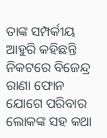ତାଙ୍କ ସମ୍ପର୍କୀୟ ଆହୁରି କହିଛନ୍ତି ନିକଟରେ ବିଜେନ୍ଦ୍ର ରାଣା ଫୋନ ଯୋଗେ ପରିବାର ଲୋକଙ୍କ ସହ କଥା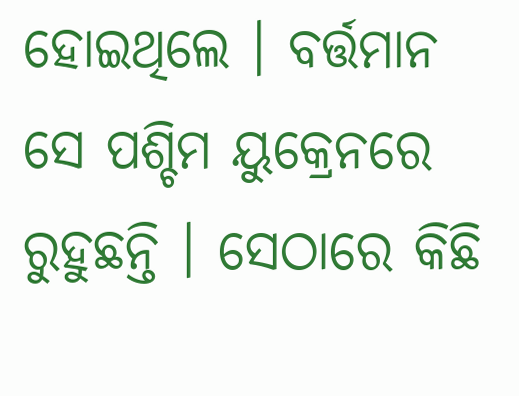ହୋଇଥିଲେ । ବର୍ତ୍ତମାନ ସେ ପଶ୍ଚିମ ୟୁକ୍ରେନରେ ରୁହୁଛନ୍ତି । ସେଠାରେ କିଛି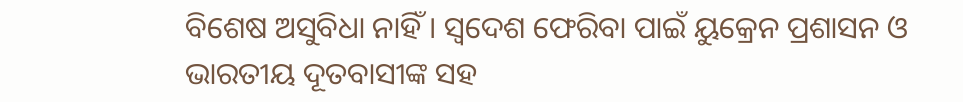ବିଶେଷ ଅସୁବିଧା ନାହିଁ । ସ୍ବଦେଶ ଫେରିବା ପାଇଁ ୟୁକ୍ରେନ ପ୍ରଶାସନ ଓ ଭାରତୀୟ ଦୂତବାସୀଙ୍କ ସହ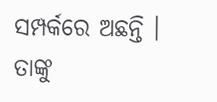ସମ୍ପର୍କରେ ଅଛନ୍ତି । ତାଙ୍କୁ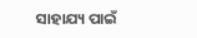ସାହାଯ୍ୟ ପାଇଁ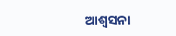ଆଶ୍ବସନା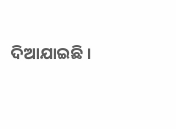ଦିଆଯାଇଛି ।